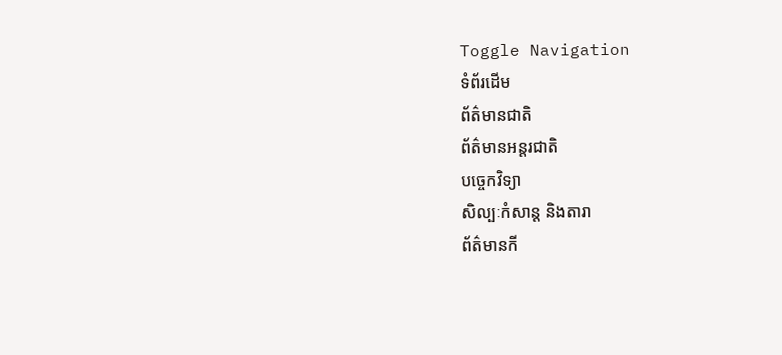Toggle Navigation
ទំព័រដើម
ព័ត៌មានជាតិ
ព័ត៌មានអន្តរជាតិ
បច្ចេកវិទ្យា
សិល្បៈកំសាន្ត និងតារា
ព័ត៌មានកី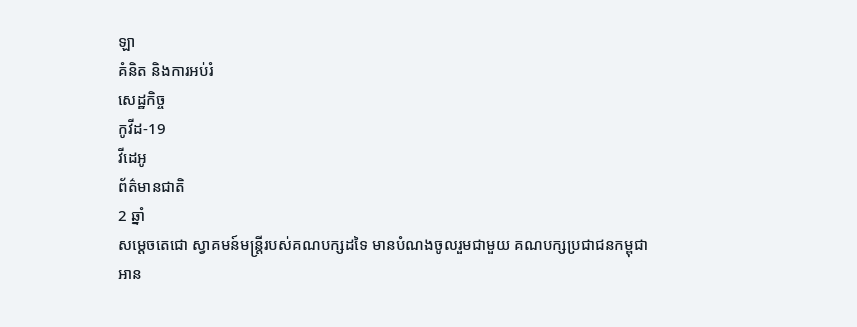ឡា
គំនិត និងការអប់រំ
សេដ្ឋកិច្ច
កូវីដ-19
វីដេអូ
ព័ត៌មានជាតិ
2 ឆ្នាំ
សម្ដេចតេជោ ស្វាគមន៍មន្ត្រីរបស់គណបក្សដទៃ មានបំណងចូលរួមជាមួយ គណបក្សប្រជាជនកម្ពុជា
អាន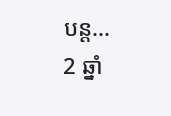បន្ត...
2 ឆ្នាំ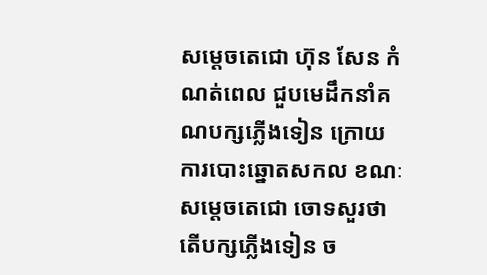សម្ដេចតេជោ ហ៊ុន សែន កំណត់ពេល ជួបមេដឹកនាំគណបក្សភ្លើងទៀន ក្រោយការបោះឆ្នោតសកល ខណៈសម្ដេចតេជោ ចោទសួរថា តើបក្សភ្លើងទៀន ច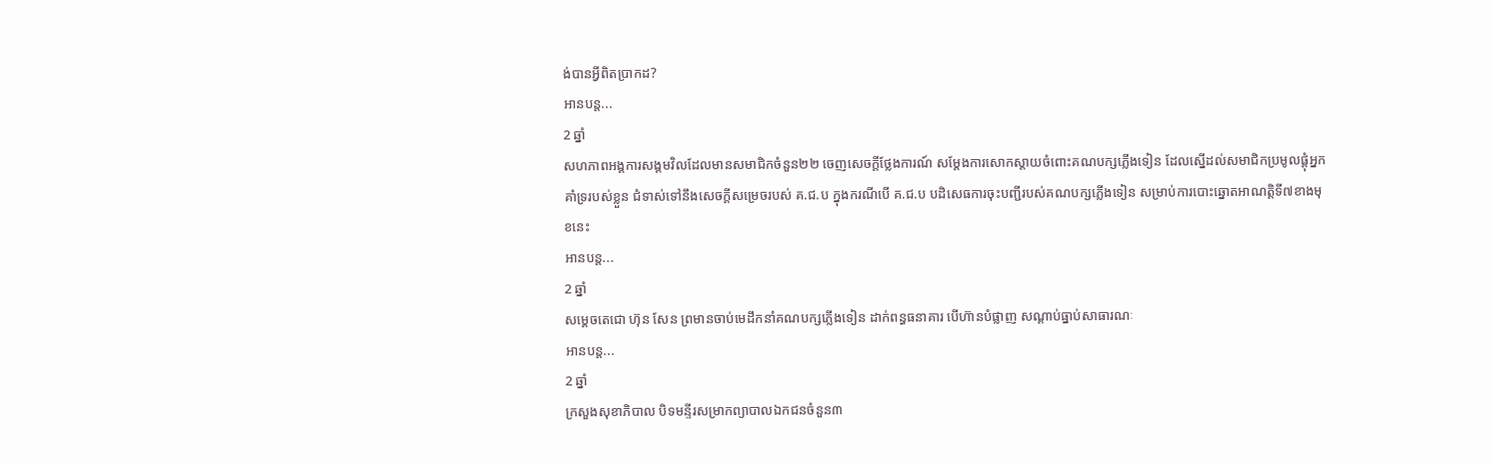ង់បានអ្វីពិតប្រាកដ?
អានបន្ត...
2 ឆ្នាំ
សហភាពអង្គការសង្គមវិលដែលមានសមាជិកចំនួន២២ ចេញសេចក្តីថ្លែងការណ៍ សម្តែងការសោកស្តាយចំពោះគណបក្សភ្លើងទៀន ដែលស្នើដល់សមាជិកប្រមូលផ្តុំអ្នកគាំទ្ររបស់ខ្លួន ជំទាស់ទៅនឹងសេចក្តីសម្រេចរបស់ គ.ជ.ប ក្នុងករណីបើ គ.ជ.ប បដិសេធការចុះបញ្ជីរបស់គណបក្សភ្លើងទៀន សម្រាប់ការបោះឆ្នោតអាណត្តិទី៧ខាងមុខនេះ
អានបន្ត...
2 ឆ្នាំ
សម្តេចតេជោ ហ៊ុន សែន ព្រមានចាប់មេដឹកនាំគណបក្សភ្លើងទៀន ដាក់ពន្ធធនាគារ បើហ៊ានបំផ្លាញ សណ្តាប់ធ្នាប់សាធារណៈ
អានបន្ត...
2 ឆ្នាំ
ក្រសួងសុខាភិបាល បិទមន្ទីរសម្រាកព្យាបាលឯកជនចំនួន៣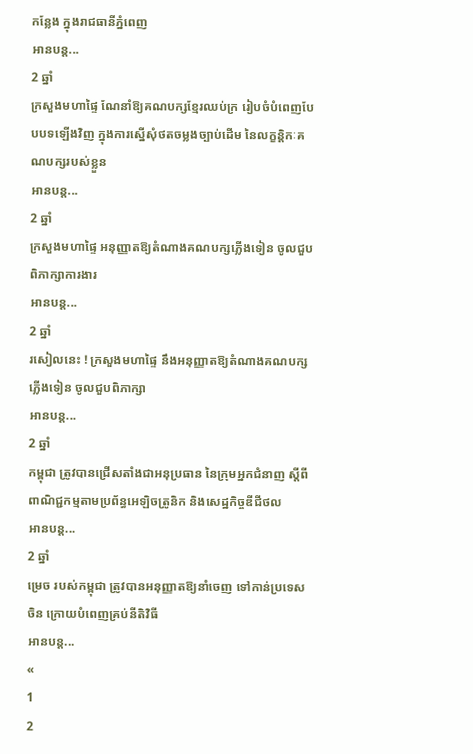កន្លែង ក្នុងរាជធានីភ្នំពេញ
អានបន្ត...
2 ឆ្នាំ
ក្រសួងមហាផ្ទៃ ណែនាំឱ្យគណបក្សខ្មែរឈប់ក្រ រៀបចំបំពេញបែបបទឡើងវិញ ក្នុងការស្នើសុំថតចម្លងច្បាប់ដើម នៃលក្ខន្តិកៈគណបក្សរបស់ខ្លួន
អានបន្ត...
2 ឆ្នាំ
ក្រសួងមហាផ្ទៃ អនុញ្ញាតឱ្យតំណាងគណបក្សភ្លើងទៀន ចូលជួបពិភាក្សាការងារ
អានបន្ត...
2 ឆ្នាំ
រសៀលនេះ ! ក្រសួងមហាផ្ទៃ នឹងអនុញ្ញាតឱ្យតំណាងគណបក្សភ្លើងទៀន ចូលជួបពិភាក្សា
អានបន្ត...
2 ឆ្នាំ
កម្ពុជា ត្រូវបានជ្រើសតាំងជាអនុប្រធាន នៃក្រុមអ្នកជំនាញ ស្ដីពីពាណិជ្ជកម្មតាមប្រព័ន្ធអេឡិចត្រូនិក និងសេដ្ឋកិច្ចឌីជីថល
អានបន្ត...
2 ឆ្នាំ
ម្រេច របស់កម្ពុជា ត្រូវបានអនុញ្ញាតឱ្យនាំចេញ ទៅកាន់ប្រទេសចិន ក្រោយបំពេញគ្រប់នីតិវិធី
អានបន្ត...
«
1
2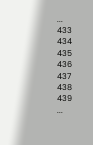...
433
434
435
436
437
438
439
...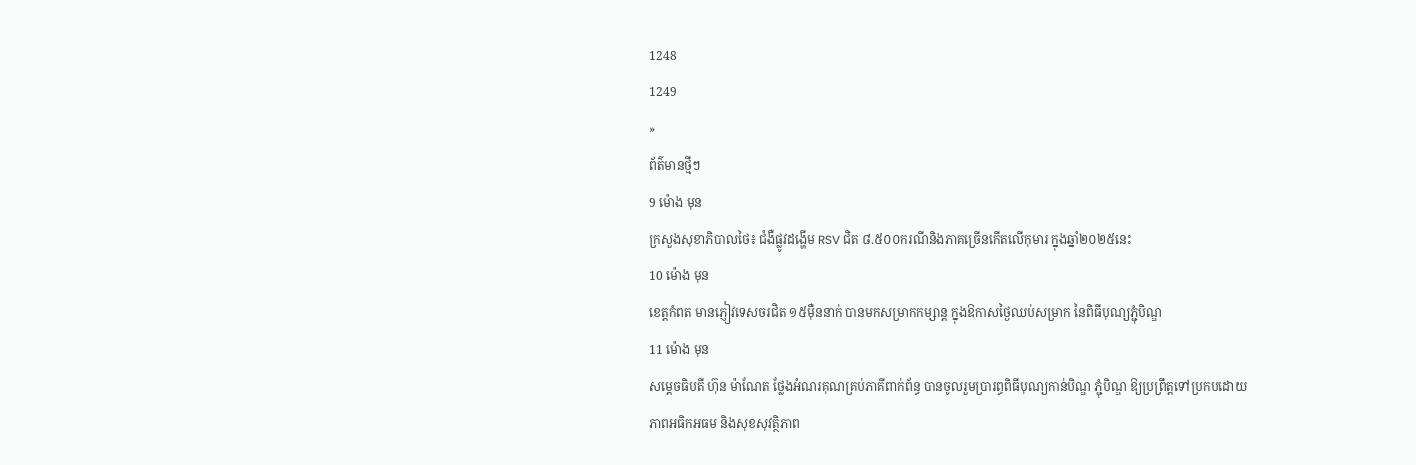1248
1249
»
ព័ត៌មានថ្មីៗ
9 ម៉ោង មុន
ក្រសួងសុខាភិបាលថៃ៖ ជំងឺផ្លូវដង្ហើម RSV ជិត ៨.៥០០ករណីនិងភាគច្រើនកើតលើកុមារ ក្នុងឆ្នាំ២០២៥នេះ
10 ម៉ោង មុន
ខេត្តកំពត មានភ្ញៀវទេសចរជិត ១៥ម៉ឺននាក់ បានមកសម្រាកកម្សាន្ត ក្នុងឱកាសថ្ងៃឈប់សម្រាក នៃពិធីបុណ្យភ្ជុំបិណ្ឌ
11 ម៉ោង មុន
សម្ដេចធិបតី ហ៊ុន ម៉ាណែត ថ្លែងអំណរគុណគ្រប់ភាគីពាក់ព័ន្ធ បានចូលរួមប្រារព្ធពិធីបុណ្យកាន់បិណ្ឌ ភ្ជុំបិណ្ឌ ឱ្យប្រព្រឹត្តទៅប្រកបដោយភាពអធិកអធម និងសុខសុវត្ថិភាព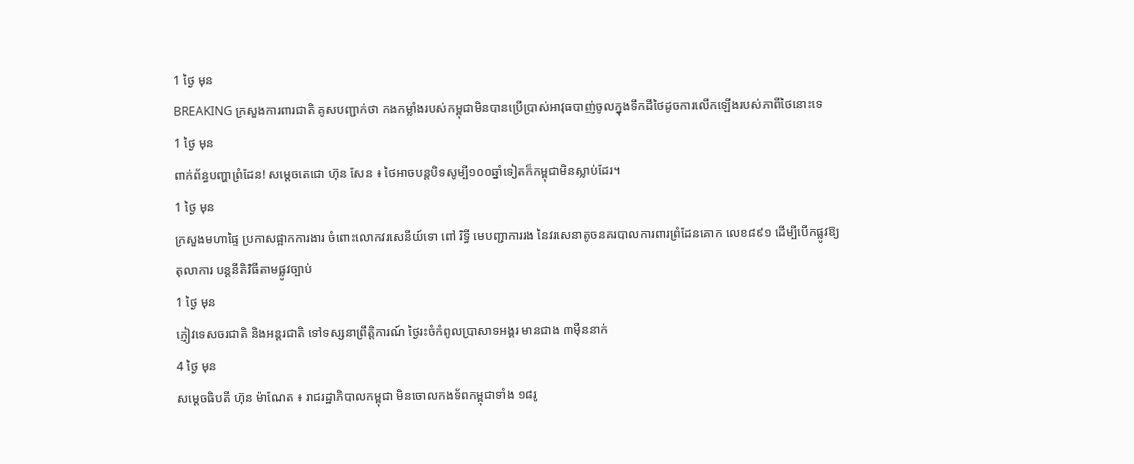1 ថ្ងៃ មុន
BREAKING ក្រសួងការពារជាតិ គូសបញ្ជាក់ថា កងកម្លាំងរបស់កម្ពុជាមិនបានប្រើប្រាស់អាវុធបាញ់ចូលក្នុងទឹកដីថៃដូចការលើកឡើងរបស់ភាពីថៃនោះទេ
1 ថ្ងៃ មុន
ពាក់ព័ន្ធបញ្ហាព្រំដែន! សម្តេចតេជោ ហ៊ុន សែន ៖ ថៃអាចបន្តបិទសូម្បី១០០ឆ្នាំទៀតក៏កម្ពុជាមិនស្លាប់ដែរ។
1 ថ្ងៃ មុន
ក្រសួងមហាផ្ទៃ ប្រកាសផ្អាកការងារ ចំពោះលោកវរសេនីយ៍ទោ ពៅ រិទ្ធី មេបញ្ជាការរង នៃវរសេនាតូចនគរបាលការពារព្រំដែនគោក លេខ៨៩១ ដើម្បីបើកផ្លូវឱ្យតុលាការ បន្តនីតិវិធីតាមផ្លូវច្បាប់
1 ថ្ងៃ មុន
ភ្ញៀវទេសចរជាតិ និងអន្ដរជាតិ ទៅទស្សនាព្រឹត្តិការណ៍ ថ្ងៃរះចំកំពូលប្រាសាទអង្គរ មានជាង ៣ម៉ឺននាក់
4 ថ្ងៃ មុន
សម្ដេចធិបតី ហ៊ុន ម៉ាណែត ៖ រាជរដ្ឋាភិបាលកម្ពុជា មិនចោលកងទ័ពកម្ពុជាទាំង ១៨រូ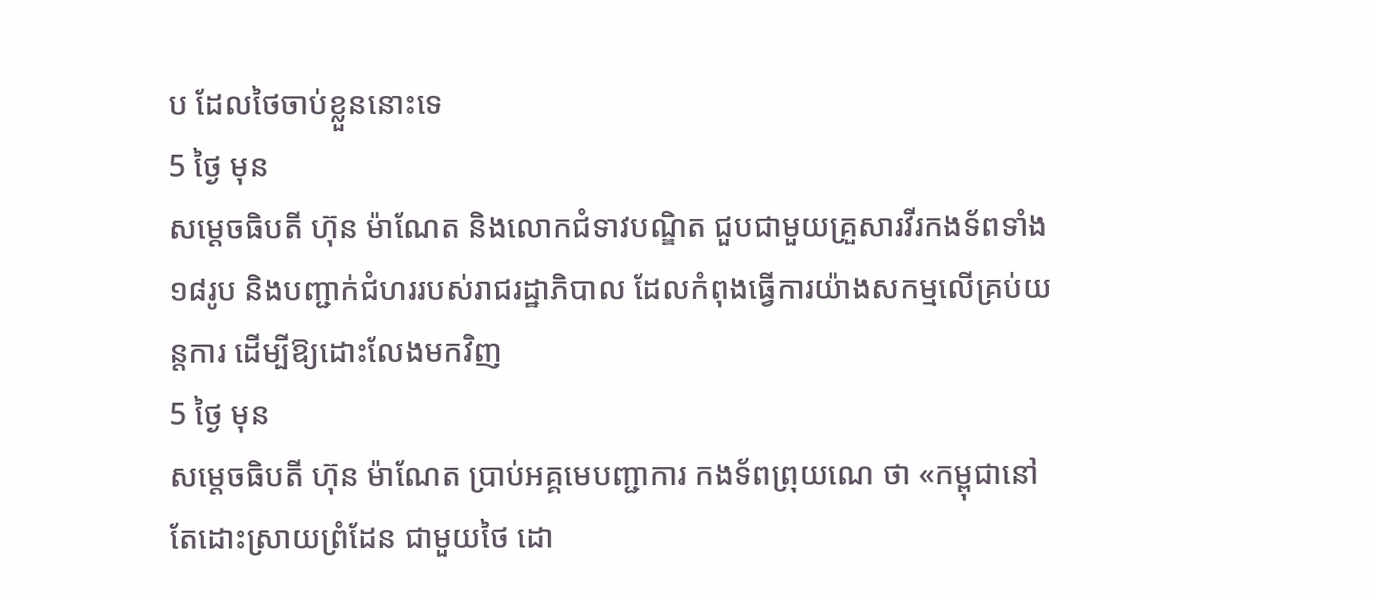ប ដែលថៃចាប់ខ្លួននោះទេ
5 ថ្ងៃ មុន
សម្ដេចធិបតី ហ៊ុន ម៉ាណែត និងលោកជំទាវបណ្ឌិត ជួបជាមួយគ្រួសារវីរកងទ័ពទាំង ១៨រូប និងបញ្ជាក់ជំហររបស់រាជរដ្ឋាភិបាល ដែលកំពុងធ្វើការយ៉ាងសកម្មលើគ្រប់យន្តការ ដើម្បីឱ្យដោះលែងមកវិញ
5 ថ្ងៃ មុន
សម្តេចធិបតី ហ៊ុន ម៉ាណែត ប្រាប់អគ្គមេបញ្ជាការ កងទ័ពព្រុយណេ ថា «កម្ពុជានៅតែដោះស្រាយព្រំដែន ជាមួយថៃ ដោ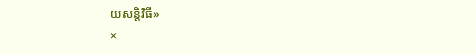យសន្តិវិធី»
×